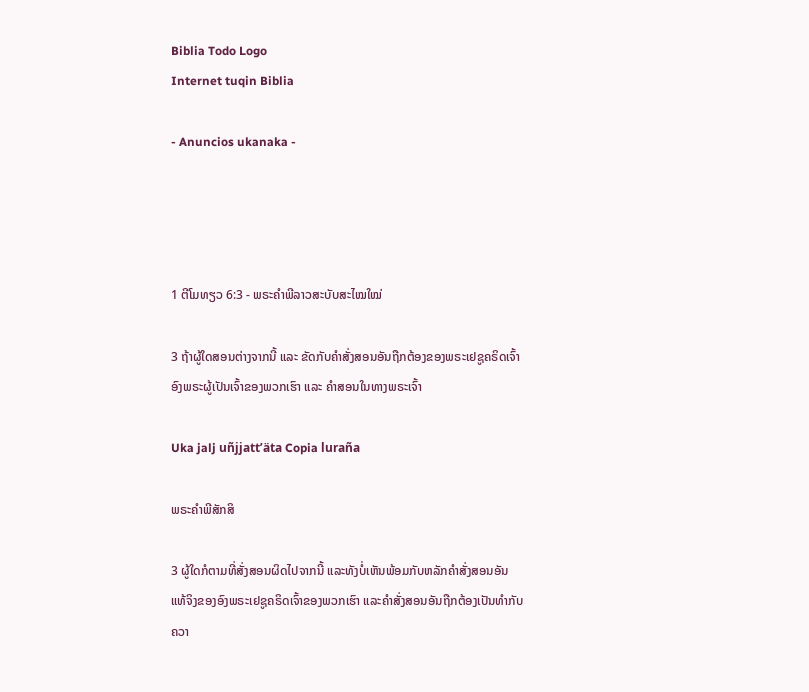Biblia Todo Logo
Internet tuqin Biblia

- Anuncios ukanaka -




1 ຕີໂມທຽວ 6:3 - ພຣະຄຳພີລາວສະບັບສະໄໝໃໝ່

3 ຖ້າຜູ້ໃດສອນຕ່າງຈາກນີ້ ແລະ ຂັດກັບຄຳສັ່ງສອນອັນຖືກຕ້ອງຂອງພຣະເຢຊູຄຣິດເຈົ້າອົງພຣະຜູ້ເປັນເຈົ້າຂອງພວກເຮົາ ແລະ ຄຳສອນໃນທາງພຣະເຈົ້າ

Uka jalj uñjjattʼäta Copia luraña

ພຣະຄຳພີສັກສິ

3 ຜູ້ໃດກໍຕາມທີ່ສັ່ງສອນຜິດໄປຈາກນີ້ ແລະທັງບໍ່ເຫັນພ້ອມກັບຫລັກຄຳສັ່ງສອນອັນແທ້ຈິງຂອງອົງພຣະເຢຊູຄຣິດເຈົ້າຂອງພວກເຮົາ ແລະຄຳສັ່ງສອນອັນຖືກຕ້ອງເປັນທຳກັບຄວາ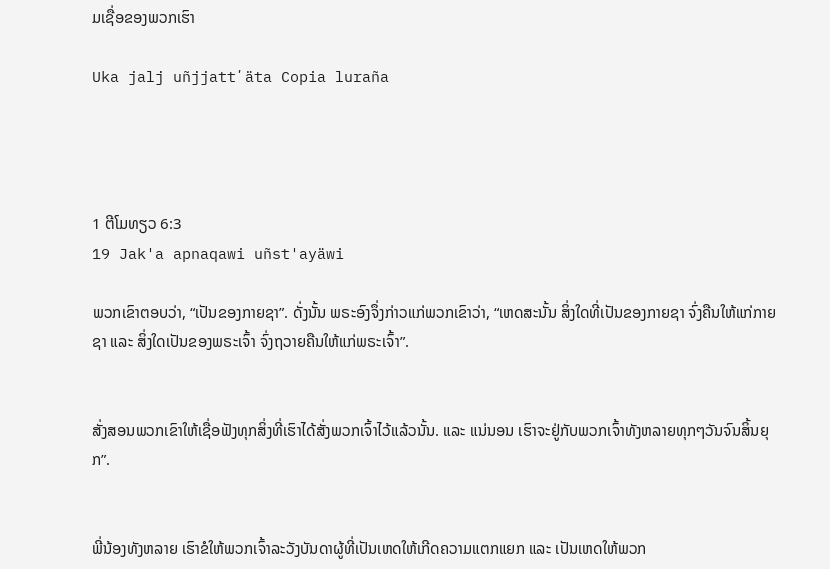ມເຊື່ອຂອງພວກເຮົາ

Uka jalj uñjjattʼäta Copia luraña




1 ຕີໂມທຽວ 6:3
19 Jak'a apnaqawi uñst'ayäwi

ພວກເຂົາຕອບວ່າ, “ເປັນຂອງກາຍຊາ”. ດັ່ງນັ້ນ ພຣະອົງຈຶ່ງກ່າວແກ່ພວກເຂົາວ່າ, “ເຫດສະນັ້ນ ສິ່ງໃດທີ່ເປັນຂອງກາຍຊາ ຈົ່ງຄືນໃຫ້ແກ່ກາຍຊາ ແລະ ສິ່ງໃດເປັນຂອງພຣະເຈົ້າ ຈົ່ງຖວາຍຄືນໃຫ້ແກ່ພຣະເຈົ້າ”.


ສັ່ງສອນພວກເຂົາໃຫ້ເຊື່ອຟັງທຸກສິ່ງທີ່ເຮົາໄດ້ສັ່ງພວກເຈົ້າໄວ້ແລ້ວນັ້ນ. ແລະ ແນ່ນອນ ເຮົາຈະຢູ່ກັບພວກເຈົ້າທັງຫລາຍທຸກໆວັນຈົນສິ້ນຍຸກ”.


ພີ່ນ້ອງທັງຫລາຍ ເຮົາຂໍໃຫ້ພວກເຈົ້າລະວັງບັນດາຜູ້ທີ່ເປັນເຫດໃຫ້ເກີດຄວາມແຕກແຍກ ແລະ ເປັນເຫດໃຫ້ພວກ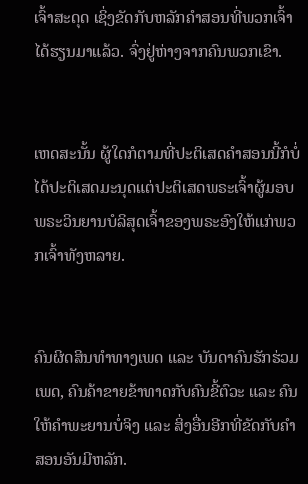ເຈົ້າສະດຸດ ເຊິ່ງຂັດກັບຫລັກຄຳສອນທີ່ພວກເຈົ້າໄດ້ຮຽນມາແລ້ວ. ຈົ່ງຢູ່ຫ່າງຈາກຄົນພວກເຂົາ.


ເຫດສະນັ້ນ ຜູ້ໃດກໍຕາມທີ່ປະຕິເສດຄຳສອນນີ້ກໍບໍ່ໄດ້ປະຕິເສດມະນຸດແຕ່ປະຕິເສດພຣະເຈົ້າຜູ້ມອບພຣະວິນຍານບໍລິສຸດເຈົ້າຂອງພຣະອົງໃຫ້ແກ່ພວກເຈົ້າທັງຫລາຍ.


ຄົນຜິດສິນທຳທາງເພດ ແລະ ບັນດາຄົນຮັກຮ່ວມເພດ, ຄົນຄ້າຂາຍຂ້າທາດກັບຄົນຂີ້ຕົວະ ແລະ ຄົນໃຫ້ຄຳພະຍານບໍ່ຈິງ ແລະ ສິ່ງອື່ນອີກທີ່ຂັດກັບຄຳສອນອັນມີຫລັກ.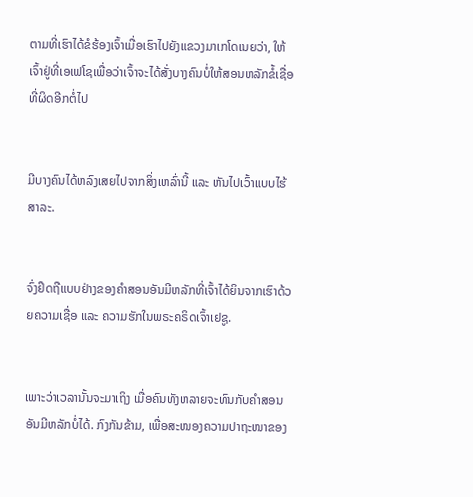ຕາມທີ່ເຮົາໄດ້ຂໍຮ້ອງເຈົ້າເມື່ອເຮົາໄປຍັງແຂວງມາເກໂດເນຍວ່າ, ໃຫ້ເຈົ້າຢູ່ທີ່ເອເຟໂຊເພື່ອວ່າເຈົ້າຈະໄດ້ສັ່ງບາງຄົນບໍ່ໃຫ້ສອນຫລັກຂໍ້ເຊື່ອທີ່ຜິດອີກຕໍ່ໄປ


ມີບາງຄົນໄດ້ຫລົງເສຍໄປຈາກສິ່ງເຫລົ່ານີ້ ແລະ ຫັນໄປເວົ້າແບບໄຮ້ສາລະ.


ຈົ່ງຢຶດຖືແບບຢ່າງຂອງຄຳສອນອັນມີຫລັກທີ່ເຈົ້າໄດ້ຍິນຈາກເຮົາດ້ວຍຄວາມເຊື່ອ ແລະ ຄວາມຮັກໃນພຣະຄຣິດເຈົ້າເຢຊູ.


ເພາະວ່າເວລານັ້ນຈະມາເຖິງ ເມື່ອຄົນທັງຫລາຍຈະທົນກັບຄຳສອນອັນມີຫລັກບໍ່ໄດ້. ກົງກັນຂ້າມ, ເພື່ອສະໜອງຄວາມປາຖະໜາຂອງ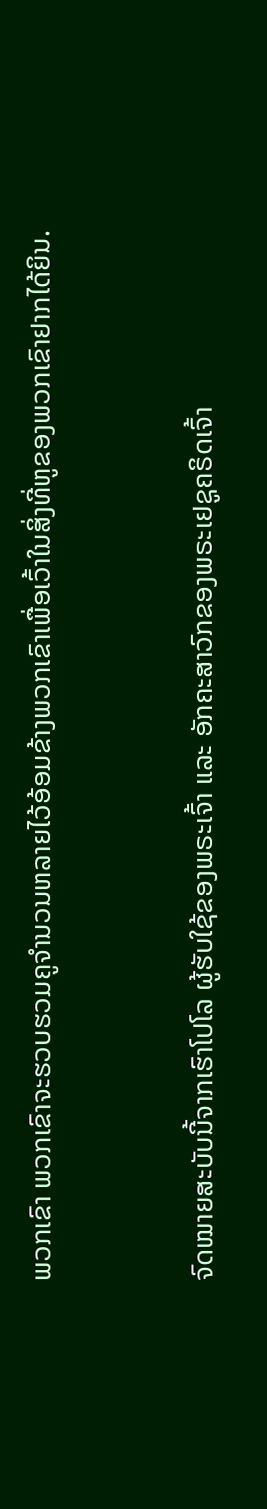ພວກເຂົາ ພວກເຂົາຈະຮວບຮວມຄູຈຳນວນຫລາຍໄວ້ອ້ອມຂ້າງພວກເຂົາເພື່ອເວົ້າໃນສິ່ງທີ່ຫູຂອງພວກເຂົາຢາກໄດ້ຍິນ.


ຈົດໝາຍສະບັບນີ້ຈາກເຮົາໂປໂລ ຜູ້ຮັບໃຊ້ຂອງພຣະເຈົ້າ ແລະ ອັກຄະສາວົກຂອງພຣະເຢຊູຄຣິດເຈົ້າ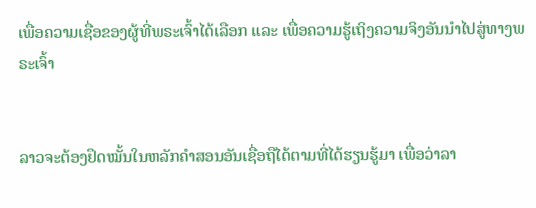ເພື່ອຄວາມເຊື່ອຂອງຜູ້ທີ່ພຣະເຈົ້າໄດ້ເລືອກ ແລະ ເພື່ອຄວາມຮູ້ເຖິງຄວາມຈິງອັນນໍາໄປສູ່ທາງພຣະເຈົ້າ


ລາວຈະຕ້ອງຢຶດໝັ້ນໃນຫລັກຄຳສອນອັນເຊື່ອຖືໄດ້ຕາມທີ່ໄດ້ຮຽນຮູ້ມາ ເພື່ອວ່າລາ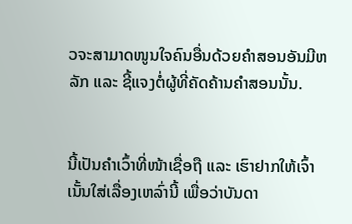ວຈະສາມາດໜູນໃຈຄົນອື່ນດ້ວຍຄຳສອນອັນມີຫລັກ ແລະ ຊີ້ແຈງຕໍ່ຜູ້ທີ່ຄັດຄ້ານຄຳສອນນັ້ນ.


ນີ້ເປັນຄຳເວົ້າທີ່ໜ້າເຊື່ອຖື ແລະ ເຮົາຢາກໃຫ້ເຈົ້າເນັ້ນໃສ່ເລື່ອງເຫລົ່ານີ້ ເພື່ອວ່າບັນດາ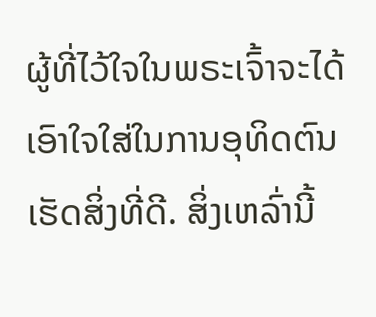ຜູ້ທີ່ໄວ້ໃຈໃນພຣະເຈົ້າຈະໄດ້ເອົາໃຈໃສ່ໃນການອຸທິດຕົນເຮັດສິ່ງທີ່ດີ. ສິ່ງເຫລົ່ານີ້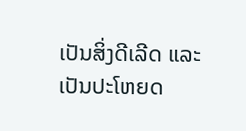ເປັນສິ່ງດີເລີດ ແລະ ເປັນປະໂຫຍດ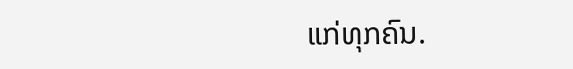ແກ່ທຸກຄົນ.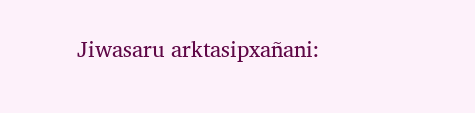Jiwasaru arktasipxañani: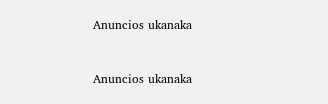Anuncios ukanaka


Anuncios ukanaka